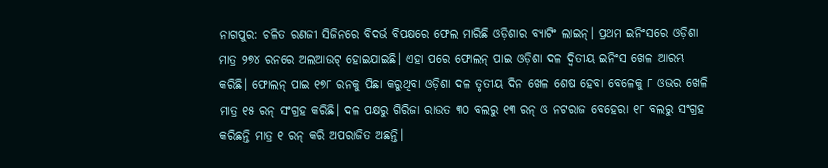ନାଗପୁର: ଚଳିତ ରଣଜୀ ସିଜିନରେ ବିଦର୍ଭ ବିପକ୍ଷରେ ଫେଲ ମାରିଛି ଓଡ଼ିଶାର ବ୍ୟାଟିଂ ଲାଇନ୍। ପ୍ରଥମ ଇନିଂସରେ ଓଡ଼ିଶା ମାତ୍ର ୨୭୪ ରନରେ ଅଲଆଉଟ୍ ହୋଇଯାଇଛି। ଏହା ପରେ ଫୋଲନ୍ ପାଇ ଓଡ଼ିଶା ଦଳ ଦ୍ୱିତୀୟ ଇନିଂସ ଖେଳ ଆରମ୍ଭ କରିଛି। ଫୋଲନ୍ ପାଇ ୧୭୮ ରନକୁ ପିଛା କରୁଥିବା ଓଡ଼ିଶା ଦଳ ତୃତୀୟ ଦିନ ଖେଳ ଶେଷ ହେବା ବେଳେକୁ ୮ ଓଭର ଖେଳି ମାତ୍ର ୧୫ ରନ୍ ସଂଗ୍ରହ କରିଛି। ଦଳ ପକ୍ଷରୁ ଗିରିଜା ରାଉତ ୩୦ ବଲରୁ ୧୩ ରନ୍ ଓ ନଟରାଜ ବେହେରା ୧୮ ବଲରୁ ସଂଗ୍ରହ କରିଛନ୍ତି ମାତ୍ର ୧ ରନ୍ କରି ଅପରାଜିତ ଅଛନ୍ତି।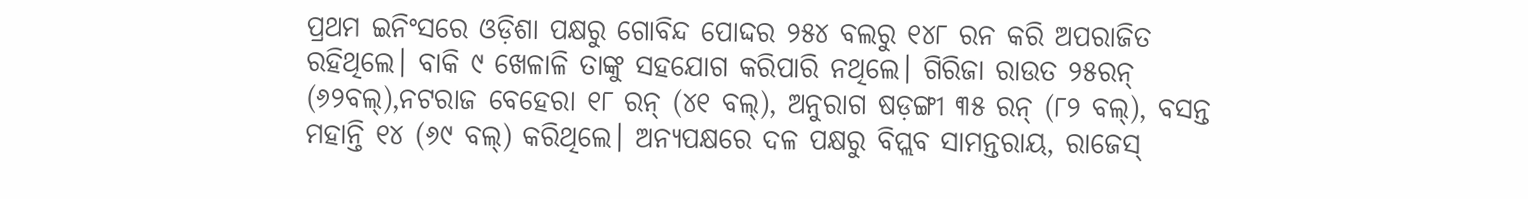ପ୍ରଥମ ଇନିଂସରେ ଓଡ଼ିଶା ପକ୍ଷରୁ ଗୋବିନ୍ଦ ପୋଦ୍ଦର ୨୫୪ ବଲରୁ ୧୪୮ ରନ କରି ଅପରାଜିତ ରହିଥିଲେ। ବାକି ୯ ଖେଳାଳି ତାଙ୍କୁ ସହଯୋଗ କରିପାରି ନଥିଲେ। ଗିରିଜା ରାଉତ ୨୫ରନ୍ (୬୨ବଲ୍),ନଟରାଜ ବେହେରା ୧୮ ରନ୍ (୪୧ ବଲ୍), ଅନୁରାଗ ଷଡ଼ଙ୍ଗୀ ୩୫ ରନ୍ (୮୨ ବଲ୍), ବସନ୍ତ ମହାନ୍ତି ୧୪ (୬୯ ବଲ୍) କରିଥିଲେ। ଅନ୍ୟପକ୍ଷରେ ଦଳ ପକ୍ଷରୁ ବିପ୍ଲବ ସାମନ୍ତରାୟ, ରାଜେସ୍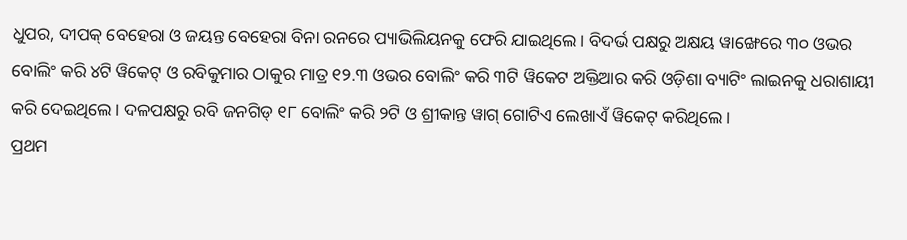ଧୁପର, ଦୀପକ୍ ବେହେରା ଓ ଜୟନ୍ତ ବେହେରା ବିନା ରନରେ ପ୍ୟାଭିଲିୟନକୁ ଫେରି ଯାଇଥିଲେ। ବିଦର୍ଭ ପକ୍ଷରୁ ଅକ୍ଷୟ ୱାଙ୍ଖେରେ ୩୦ ଓଭର ବୋଲିଂ କରି ୪ଟି ୱିକେଟ୍ ଓ ରବିକୁମାର ଠାକୁର ମାତ୍ର ୧୨.୩ ଓଭର ବୋଲିଂ କରି ୩ଟି ୱିକେଟ ଅକ୍ତିଆର କରି ଓଡ଼ିଶା ବ୍ୟାଟିଂ ଲାଇନକୁ ଧରାଶାୟୀ କରି ଦେଇଥିଲେ। ଦଳପକ୍ଷରୁ ରବି ଜନଗିଡ୍ ୧୮ ବୋଲିଂ କରି ୨ଟି ଓ ଶ୍ରୀକାନ୍ତ ୱାଗ୍ ଗୋଟିଏ ଲେଖାଏଁ ୱିକେଟ୍ କରିଥିଲେ।
ପ୍ରଥମ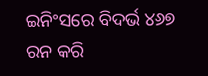ଇନିଂସରେ ବିଦର୍ଭ ୪୬୭ ରନ କରି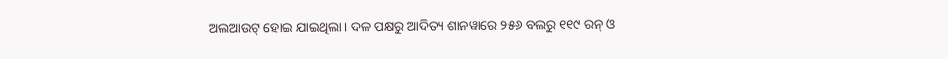ଅଲଆଉଟ୍ ହୋଇ ଯାଇଥିଲା। ଦଳ ପକ୍ଷରୁ ଆଦିତ୍ୟ ଶାନୱାରେ ୨୫୬ ବଲରୁ ୧୧୯ ରନ୍ ଓ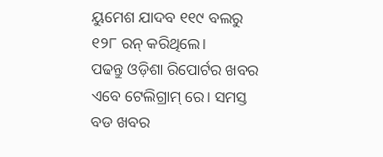ୟୁମେଶ ଯାଦବ ୧୧୯ ବଲରୁ ୧୨୮ ରନ୍ କରିଥିଲେ।
ପଢନ୍ତୁ ଓଡ଼ିଶା ରିପୋର୍ଟର ଖବର ଏବେ ଟେଲିଗ୍ରାମ୍ ରେ। ସମସ୍ତ ବଡ ଖବର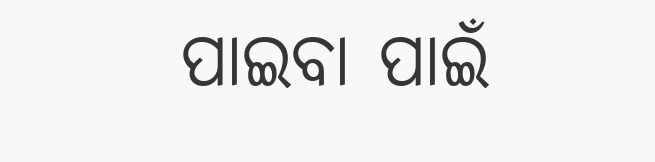ପାଇବା ପାଇଁ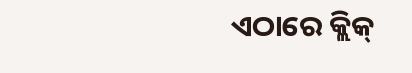ଏଠାରେ କ୍ଲିକ୍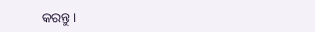କରନ୍ତୁ।